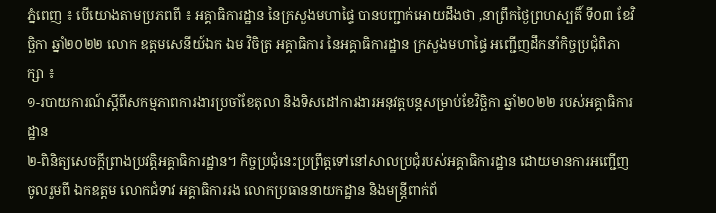ភ្នំពេញ ៖ បើយោងតាមប្រភពពី ៖ អគ្គាធិការដ្ឋាន នៃក្រសួងមហាផ្ទៃ បានបញ្ជាក់អោយដឹងថា ,នាព្រឹកថ្ងៃព្រហស្បតិ៍ ទី០៣ ខែវិច្ឆិកា ឆ្នាំ២០២២ លោក ឧត្តមសេនីយ៍ឯក ឯម វិចិត្រ អគ្គាធិការ នៃអគ្គាធិការដ្ឋាន ក្រសួងមហាផ្ទៃ អញ្ជើញដឹកនាំកិច្ចប្រជុំពិភាក្សា ៖
១-របាយការណ៍ស្តីពីសកម្មភាពការងារប្រចាំខែតុលា និងទិសដៅការងារអនុវត្តបន្តសម្រាប់ខែវិច្ឆិកា ឆ្នាំ២០២២ របស់អគ្គាធិការដ្ឋាន
២-ពិនិត្យសេចក្តីព្រាងប្រវត្តិអគ្គាធិការដ្ឋាន។ កិច្ចប្រជុំនេះប្រព្រឹត្តទៅនៅសាលប្រជុំរបស់អគ្គាធិការដ្ឋាន ដោយមានការអញ្ជើញចូលរួមពី ឯកឧត្តម លោកជំទាវ អគ្គាធិការរង លោកប្រធាននាយកដ្ឋាន និងមន្ត្រីពាក់ព័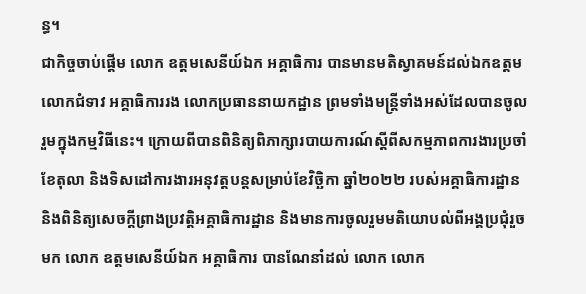ន្ធ។
ជាកិច្ចចាប់ផ្តើម លោក ឧត្ដមសេនីយ៍ឯក អគ្គាធិការ បានមានមតិស្វាគមន៍ដល់ឯកឧត្តម លោកជំទាវ អគ្គាធិការរង លោកប្រធាននាយកដ្ឋាន ព្រមទាំងមន្ត្រីទាំងអស់ដែលបានចូលរួមក្នុងកម្មវិធីនេះ។ ក្រោយពីបានពិនិត្យពិភាក្សារបាយការណ៍ស្តីពីសកម្មភាពការងារប្រចាំខែតុលា និងទិសដៅការងារអនុវត្តបន្តសម្រាប់ខែវិច្ឆិកា ឆ្នាំ២០២២ របស់អគ្គាធិការដ្ឋាន និងពិនិត្យសេចក្តីព្រាងប្រវត្តិអគ្គាធិការដ្ឋាន និងមានការចូលរួមមតិយោបល់ពីអង្គប្រជុំរួចមក លោក ឧត្តមសេនីយ៍ឯក អគ្គាធិការ បានណែនាំដល់ លោក លោក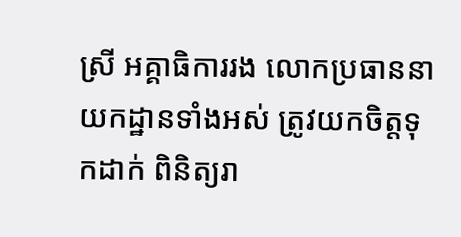ស្រី អគ្គាធិការរង លោកប្រធាននាយកដ្ឋានទាំងអស់ ត្រូវយកចិត្តទុកដាក់ ពិនិត្យរា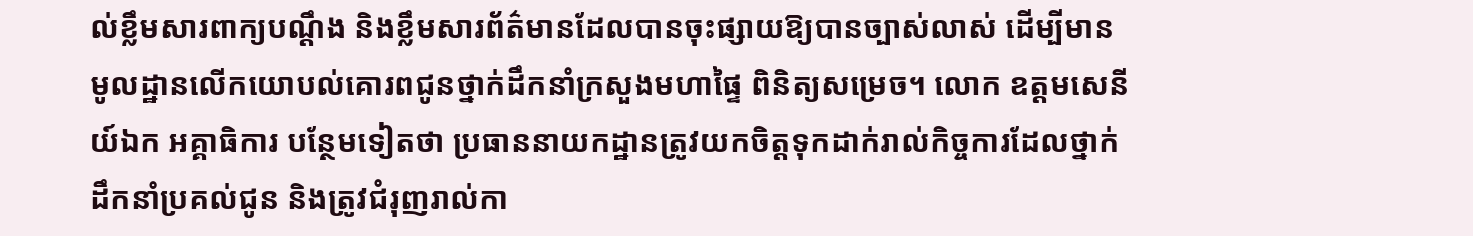ល់ខ្លឹមសារពាក្យបណ្តឹង និងខ្លឹមសារព័ត៌មានដែលបានចុះផ្សាយឱ្យបានច្បាស់លាស់ ដើម្បីមានមូលដ្ឋានលើកយោបល់គោរពជូនថ្នាក់ដឹកនាំក្រសួងមហាផ្ទៃ ពិនិត្យសម្រេច។ លោក ឧត្ដមសេនីយ៍ឯក អគ្គាធិការ បន្ថែមទៀតថា ប្រធាននាយកដ្ឋានត្រូវយកចិត្តទុកដាក់រាល់កិច្ចការដែលថ្នាក់ដឹកនាំប្រគល់ជូន និងត្រូវជំរុញរាល់កា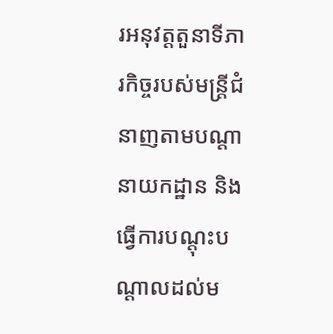រអនុវត្តតួនាទីភារកិច្ចរបស់មន្រ្តីជំនាញតាមបណ្តានាយកដ្ឋាន និងធ្វើការបណ្តុះបណ្តាលដល់ម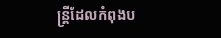ន្រ្តីដែលកំពុងប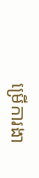ម្រើការងា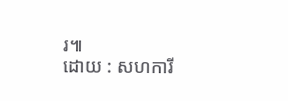រ៕
ដោយ : សហការី